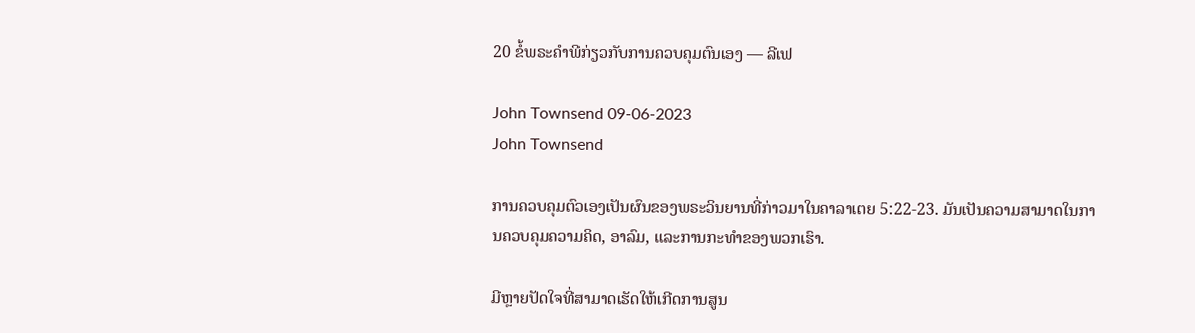20 ຂໍ້ພຣະຄໍາພີກ່ຽວກັບການຄວບຄຸມຕົນເອງ — ລີເຟ

John Townsend 09-06-2023
John Townsend

ການຄວບຄຸມຕົວເອງເປັນຜົນຂອງພຣະວິນຍານທີ່ກ່າວມາໃນຄາລາເຕຍ 5:22-23. ມັນເປັນຄວາມສາມາດໃນການຄວບຄຸມຄວາມຄິດ, ອາລົມ, ແລະການກະທໍາຂອງພວກເຮົາ.

ມີຫຼາຍປັດໃຈທີ່ສາມາດເຮັດໃຫ້ເກີດການສູນ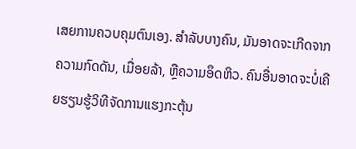ເສຍການຄວບຄຸມຕົນເອງ. ສໍາລັບບາງຄົນ, ມັນອາດຈະເກີດຈາກຄວາມກົດດັນ, ເມື່ອຍລ້າ, ຫຼືຄວາມອຶດຫິວ. ຄົນອື່ນອາດຈະບໍ່ເຄີຍຮຽນຮູ້ວິທີຈັດການແຮງກະຕຸ້ນ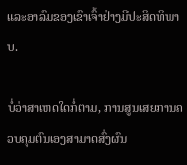ແລະອາລົມຂອງເຂົາເຈົ້າຢ່າງມີປະສິດທິພາບ.

ບໍ່ວ່າສາເຫດໃດກໍ່ຕາມ, ການສູນເສຍການຄວບຄຸມຕົນເອງສາມາດສົ່ງຜົນ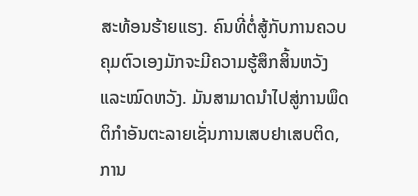ສະທ້ອນຮ້າຍແຮງ. ຄົນທີ່ຕໍ່ສູ້ກັບການຄວບຄຸມຕົວເອງມັກຈະມີຄວາມຮູ້ສຶກສິ້ນຫວັງ ແລະໝົດຫວັງ. ມັນສາມາດນໍາໄປສູ່ການພຶດຕິກໍາອັນຕະລາຍເຊັ່ນການເສບຢາເສບຕິດ, ການ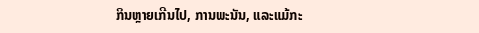ກິນຫຼາຍເກີນໄປ, ການພະນັນ, ແລະແມ້ກະ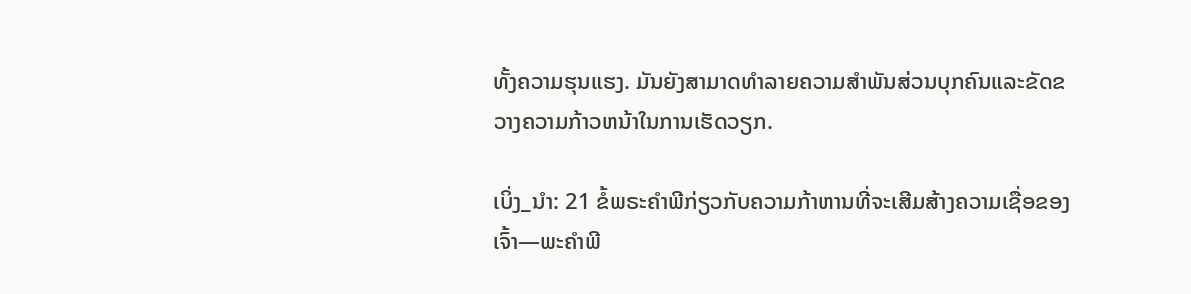ທັ້ງຄວາມຮຸນແຮງ. ມັນຍັງສາມາດທໍາລາຍຄວາມສໍາພັນສ່ວນບຸກຄົນແລະຂັດຂວາງຄວາມກ້າວຫນ້າໃນການເຮັດວຽກ.

ເບິ່ງ_ນຳ: 21 ຂໍ້ພຣະຄໍາພີກ່ຽວກັບຄວາມກ້າຫານທີ່ຈະເສີມສ້າງຄວາມເຊື່ອຂອງເຈົ້າ—ພະຄໍາພີ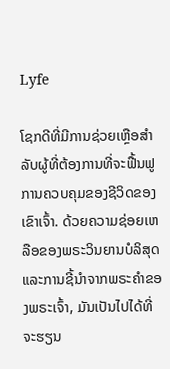Lyfe

ໂຊກດີທີ່ມີການຊ່ວຍເຫຼືອສໍາລັບຜູ້ທີ່ຕ້ອງການທີ່ຈະຟື້ນຟູການຄວບຄຸມຂອງຊີວິດຂອງເຂົາເຈົ້າ. ດ້ວຍຄວາມຊ່ອຍເຫລືອຂອງພຣະວິນຍານບໍລິສຸດ ແລະການຊີ້ນຳຈາກພຣະຄຳຂອງພຣະເຈົ້າ, ມັນເປັນໄປໄດ້ທີ່ຈະຮຽນ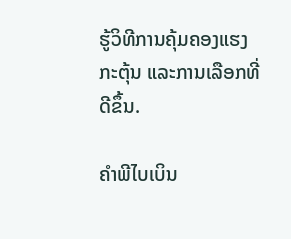ຮູ້ວິທີການຄຸ້ມຄອງແຮງກະຕຸ້ນ ແລະການເລືອກທີ່ດີຂຶ້ນ.

ຄຳພີໄບເບິນ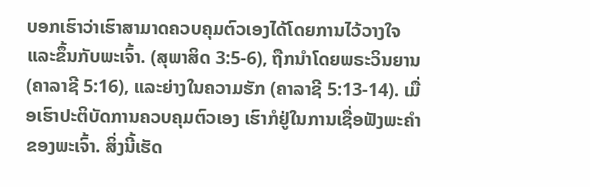ບອກເຮົາວ່າເຮົາສາມາດຄວບຄຸມຕົວເອງໄດ້ໂດຍການໄວ້ວາງໃຈແລະຂຶ້ນກັບພະເຈົ້າ. (ສຸພາສິດ 3:5-6), ຖືກນໍາໂດຍພຣະວິນຍານ (ຄາລາຊີ 5:16), ແລະຍ່າງໃນຄວາມຮັກ (ຄາລາຊີ 5:13-14). ເມື່ອເຮົາປະຕິບັດການຄວບຄຸມຕົວເອງ ເຮົາກໍຢູ່ໃນການເຊື່ອຟັງພະຄຳຂອງພະເຈົ້າ. ສິ່ງນີ້ເຮັດ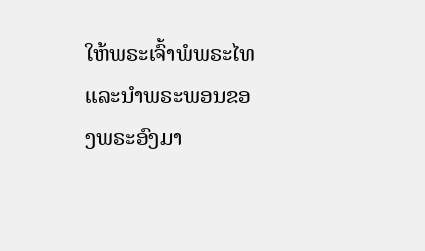ໃຫ້ພຣະເຈົ້າພໍພຣະໄທ ແລະນຳພຣະພອນຂອງພຣະອົງມາ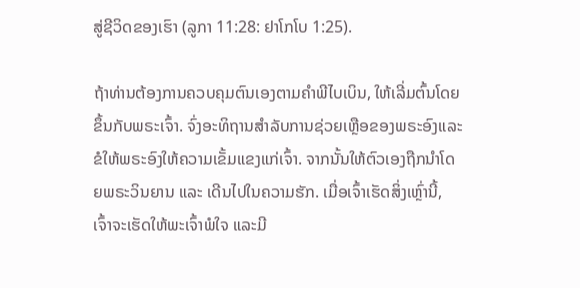ສູ່ຊີວິດຂອງເຮົາ (ລູກາ 11:28: ຢາໂກໂບ 1:25).

ຖ້າທ່ານຕ້ອງການຄວບຄຸມຕົນເອງຕາມຄໍາພີໄບເບິນ, ໃຫ້ເລີ່ມຕົ້ນໂດຍຂຶ້ນກັບພຣະເຈົ້າ. ຈົ່ງອະທິຖານສໍາລັບການຊ່ວຍເຫຼືອຂອງພຣະອົງແລະຂໍໃຫ້ພຣະອົງໃຫ້ຄວາມເຂັ້ມແຂງແກ່ເຈົ້າ. ຈາກນັ້ນໃຫ້ຕົວເອງຖືກນຳໂດຍພຣະວິນຍານ ແລະ ເດີນໄປໃນຄວາມຮັກ. ເມື່ອເຈົ້າເຮັດສິ່ງເຫຼົ່ານີ້, ເຈົ້າຈະເຮັດໃຫ້ພະເຈົ້າພໍໃຈ ແລະມີ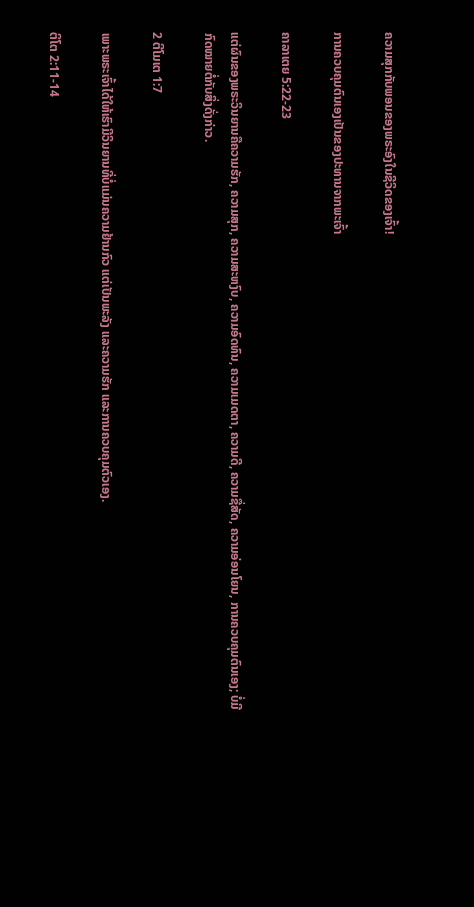ຄວາມສຸກກັບພອນຂອງພຣະອົງໃນຊີວິດຂອງເຈົ້າ!

ການຄວບຄຸມຕົນເອງເປັນຂອງປະທານຈາກພະເຈົ້າ

ຄາລາເຕຍ 5:22-23

ແຕ່ຜົນຂອງພຣະວິນຍານຄືຄວາມຮັກ, ຄວາມສຸກ, ຄວາມສະຫງົບ, ຄວາມອົດທົນ, ຄວາມເມດຕາ, ຄວາມດີ, ຄວາມຊື່ສັດ, ຄວາມອ່ອນໂຍນ, ການຄວບຄຸມຕົນເອງ; ບໍ່ມີກົດໝາຍຕໍ່ກັບສິ່ງດັ່ງກ່າວ.

2 ຕີໂມເຕ 1:7

ເພາະພຣະເຈົ້າໄດ້ໃຫ້ເຮົາມີວິນຍານທີ່ບໍ່ແມ່ນຄວາມຢ້ານກົວ ແຕ່ເປັນພະລັງ ແລະຄວາມຮັກ ແລະການຄວບຄຸມຕົວເອງ.

ຕິໂຕ 2:11-14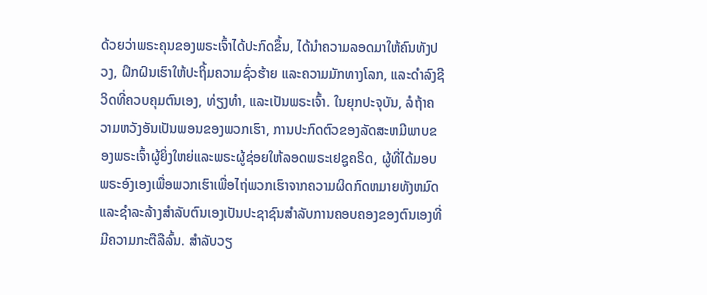ດ້ວຍວ່າພຣະຄຸນຂອງພຣະເຈົ້າໄດ້ປະກົດຂຶ້ນ, ໄດ້ນຳຄວາມລອດມາໃຫ້ຄົນທັງປວງ, ຝຶກຝົນເຮົາໃຫ້ປະຖິ້ມຄວາມຊົ່ວຮ້າຍ ແລະຄວາມມັກທາງໂລກ, ແລະດຳລົງຊີວິດທີ່ຄວບຄຸມຕົນເອງ, ທ່ຽງທຳ, ແລະເປັນພຣະເຈົ້າ. ໃນຍຸກປະຈຸບັນ, ລໍຖ້າຄວາມຫວັງອັນເປັນພອນຂອງພວກເຮົາ, ການປະກົດຕົວຂອງລັດສະຫມີພາບຂອງພຣະເຈົ້າຜູ້ຍິ່ງໃຫຍ່ແລະພຣະຜູ້ຊ່ອຍໃຫ້ລອດພຣະເຢຊູຄຣິດ, ຜູ້ທີ່ໄດ້ມອບພຣະອົງເອງເພື່ອພວກເຮົາເພື່ອໄຖ່ພວກເຮົາຈາກຄວາມຜິດກົດຫມາຍທັງຫມົດແລະຊໍາລະລ້າງສໍາລັບຕົນເອງເປັນປະຊາຊົນສໍາລັບການຄອບຄອງຂອງຕົນເອງທີ່ມີຄວາມກະຕືລືລົ້ນ. ສໍາລັບວຽ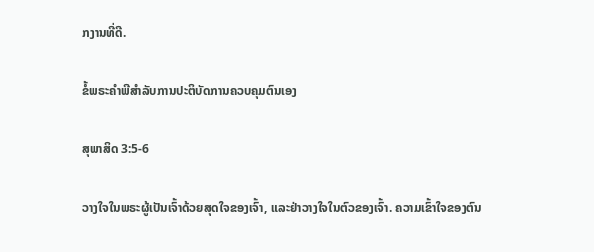ກງານທີ່ດີ.

ຂໍ້ພຣະຄໍາພີສໍາລັບການປະຕິບັດການຄວບຄຸມຕົນເອງ

ສຸພາສິດ 3:5-6

ວາງໃຈໃນພຣະຜູ້ເປັນເຈົ້າດ້ວຍສຸດໃຈຂອງເຈົ້າ, ແລະຢ່າວາງໃຈໃນຕົວຂອງເຈົ້າ. ຄວາມເຂົ້າໃຈຂອງຕົນ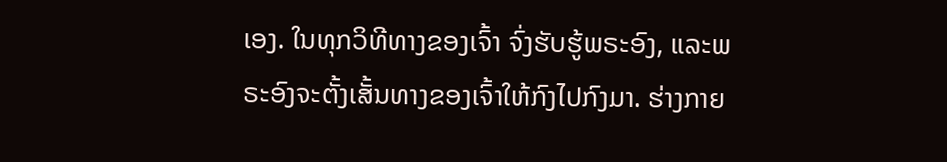ເອງ. ໃນທຸກວິທີທາງຂອງເຈົ້າ ຈົ່ງຮັບຮູ້ພຣະອົງ, ແລະພຣະອົງຈະຕັ້ງເສັ້ນທາງຂອງເຈົ້າໃຫ້ກົງໄປກົງມາ. ຮ່າງກາຍ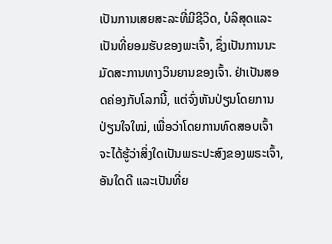ເປັນການເສຍສະລະທີ່ມີຊີວິດ, ບໍລິສຸດແລະເປັນທີ່ຍອມຮັບຂອງພະເຈົ້າ, ຊຶ່ງເປັນການນະມັດສະການທາງວິນຍານຂອງເຈົ້າ. ຢ່າເປັນສອດຄ່ອງກັບໂລກນີ້, ແຕ່ຈົ່ງຫັນປ່ຽນໂດຍການປ່ຽນໃຈໃໝ່, ເພື່ອວ່າໂດຍການທົດສອບເຈົ້າຈະໄດ້ຮູ້ວ່າສິ່ງໃດເປັນພຣະປະສົງຂອງພຣະເຈົ້າ, ອັນໃດດີ ແລະເປັນທີ່ຍ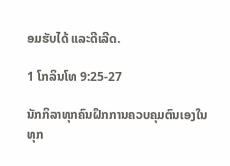ອມຮັບໄດ້ ແລະດີເລີດ.

1 ໂກລິນໂທ 9:25-27

ນັກກິລາທຸກຄົນຝຶກການຄວບຄຸມຕົນເອງໃນທຸກ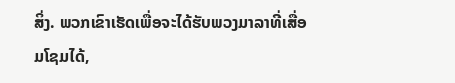ສິ່ງ. ພວກເຂົາເຮັດເພື່ອຈະໄດ້ຮັບພວງມາລາທີ່ເສື່ອມໂຊມໄດ້,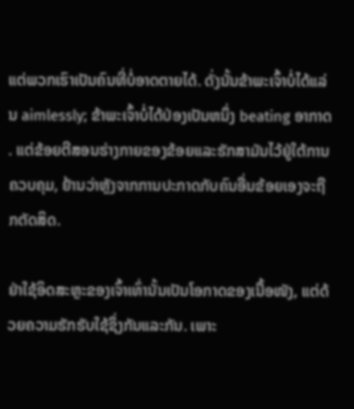ແຕ່ພວກເຮົາເປັນຄົນທີ່ບໍ່ອາດຕາຍໄດ້. ດັ່ງນັ້ນຂ້າພະເຈົ້າບໍ່ໄດ້ແລ່ນ aimlessly; ຂ້າພະເຈົ້າບໍ່ໄດ້ປ່ອງເປັນຫນຶ່ງ beating ອາກາດ. ແຕ່ຂ້ອຍຕີສອນຮ່າງກາຍຂອງຂ້ອຍແລະຮັກສາມັນໄວ້ຢູ່ໃຕ້ການຄວບຄຸມ, ຢ້ານວ່າຫຼັງຈາກການປະກາດກັບຄົນອື່ນຂ້ອຍເອງຈະຖືກຕັດສິດ.

ຢ່າໃຊ້ອິດສະຫຼະຂອງເຈົ້າເທົ່ານັ້ນເປັນໂອກາດຂອງເນື້ອໜັງ, ແຕ່ດ້ວຍຄວາມຮັກຮັບໃຊ້ຊຶ່ງກັນແລະກັນ. ເພາະ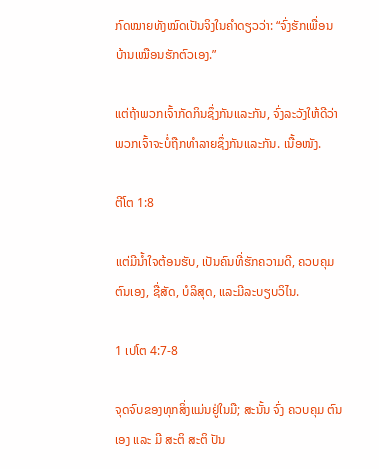ກົດໝາຍທັງໝົດເປັນຈິງໃນຄຳດຽວວ່າ: “ຈົ່ງຮັກເພື່ອນບ້ານເໝືອນຮັກຕົວເອງ.”

ແຕ່ຖ້າພວກເຈົ້າກັດກິນຊຶ່ງກັນແລະກັນ, ຈົ່ງລະວັງໃຫ້ດີວ່າພວກເຈົ້າຈະບໍ່ຖືກທຳລາຍຊຶ່ງກັນແລະກັນ. ເນື້ອໜັງ.

ຕີໂຕ 1:8

ແຕ່ມີນໍ້າໃຈຕ້ອນຮັບ, ເປັນຄົນທີ່ຮັກຄວາມດີ, ຄວບຄຸມຕົນເອງ, ຊື່ສັດ, ບໍລິສຸດ, ແລະມີລະບຽບວິໄນ.

1 ເປໂຕ 4:7-8

ຈຸດຈົບຂອງທຸກສິ່ງແມ່ນຢູ່ໃນມື; ສະນັ້ນ ຈົ່ງ ຄວບຄຸມ ຕົນ ເອງ ແລະ ມີ ສະຕິ ສະຕິ ປັນ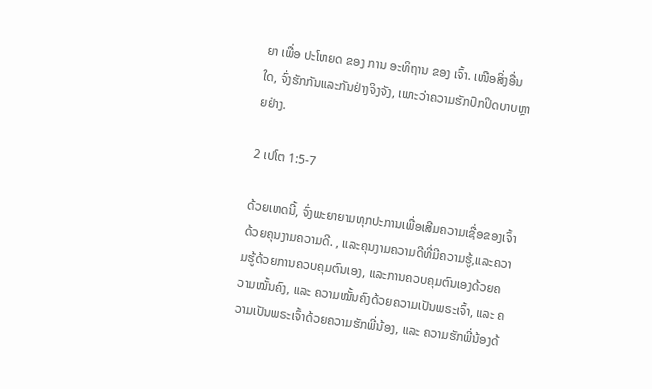ຍາ ເພື່ອ ປະໂຫຍດ ຂອງ ການ ອະທິຖານ ຂອງ ເຈົ້າ. ເໜືອສິ່ງອື່ນໃດ, ຈົ່ງຮັກກັນແລະກັນຢ່າງຈິງຈັງ, ເພາະວ່າຄວາມຮັກປົກປິດບາບຫຼາຍຢ່າງ.

2 ເປໂຕ 1:5-7

ດ້ວຍເຫດນີ້, ຈົ່ງພະຍາຍາມທຸກປະການເພື່ອເສີມຄວາມເຊື່ອຂອງເຈົ້າດ້ວຍຄຸນງາມຄວາມດີ. , ແລະຄຸນງາມຄວາມດີທີ່ມີຄວາມຮູ້,ແລະຄວາມຮູ້ດ້ວຍການຄວບຄຸມຕົນເອງ, ແລະການຄວບຄຸມຕົນເອງດ້ວຍຄວາມໝັ້ນຄົງ, ແລະ ຄວາມໝັ້ນຄົງດ້ວຍຄວາມເປັນພຣະເຈົ້າ, ແລະ ຄວາມເປັນພຣະເຈົ້າດ້ວຍຄວາມຮັກພີ່ນ້ອງ, ແລະ ຄວາມຮັກພີ່ນ້ອງດ້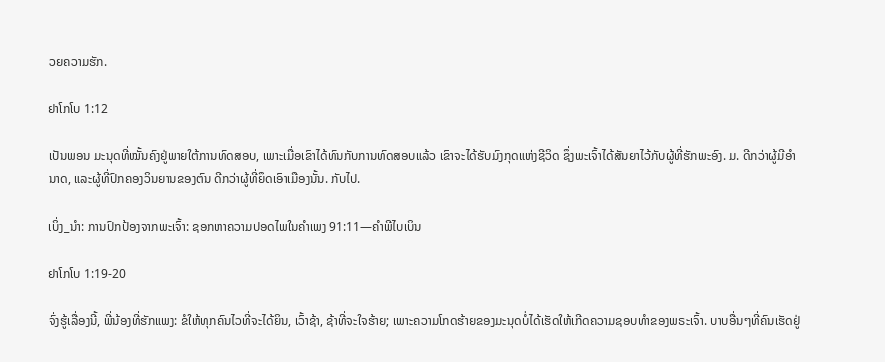ວຍຄວາມຮັກ.

ຢາໂກໂບ 1:12

ເປັນພອນ ມະນຸດທີ່ໝັ້ນຄົງຢູ່ພາຍໃຕ້ການທົດສອບ, ເພາະເມື່ອເຂົາໄດ້ທົນກັບການທົດສອບແລ້ວ ເຂົາຈະໄດ້ຮັບມົງກຸດແຫ່ງຊີວິດ ຊຶ່ງພະເຈົ້າໄດ້ສັນຍາໄວ້ກັບຜູ້ທີ່ຮັກພະອົງ. ມ. ດີກວ່າຜູ້ມີອຳນາດ, ແລະຜູ້ທີ່ປົກຄອງວິນຍານຂອງຕົນ ດີກວ່າຜູ້ທີ່ຍຶດເອົາເມືອງນັ້ນ. ກັບໄປ.

ເບິ່ງ_ນຳ: ການປົກປ້ອງຈາກພະເຈົ້າ: ຊອກຫາຄວາມປອດໄພໃນຄໍາເພງ 91:11—ຄຳພີໄບເບິນ

ຢາໂກໂບ 1:19-20

ຈົ່ງຮູ້ເລື່ອງນີ້, ພີ່ນ້ອງທີ່ຮັກແພງ: ຂໍໃຫ້ທຸກຄົນໄວທີ່ຈະໄດ້ຍິນ, ເວົ້າຊ້າ, ຊ້າທີ່ຈະໃຈຮ້າຍ; ເພາະຄວາມໂກດຮ້າຍຂອງມະນຸດບໍ່ໄດ້ເຮັດໃຫ້ເກີດຄວາມຊອບທຳຂອງພຣະເຈົ້າ. ບາບອື່ນໆທີ່ຄົນເຮັດຢູ່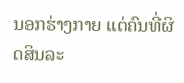ນອກຮ່າງກາຍ ແຕ່ຄົນທີ່ຜິດສິນລະ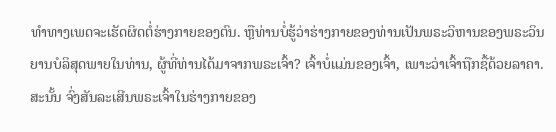ທຳທາງເພດຈະເຮັດຜິດຕໍ່ຮ່າງກາຍຂອງຕົນ. ຫຼືທ່ານບໍ່ຮູ້ວ່າຮ່າງກາຍຂອງທ່ານເປັນພຣະວິຫານຂອງພຣະວິນຍານບໍລິສຸດພາຍໃນທ່ານ, ຜູ້ທີ່ທ່ານໄດ້ມາຈາກພຣະເຈົ້າ? ເຈົ້າບໍ່ແມ່ນຂອງເຈົ້າ, ເພາະວ່າເຈົ້າຖືກຊື້ດ້ວຍລາຄາ. ສະນັ້ນ ຈົ່ງສັນລະເສີນພຣະເຈົ້າໃນຮ່າງກາຍຂອງ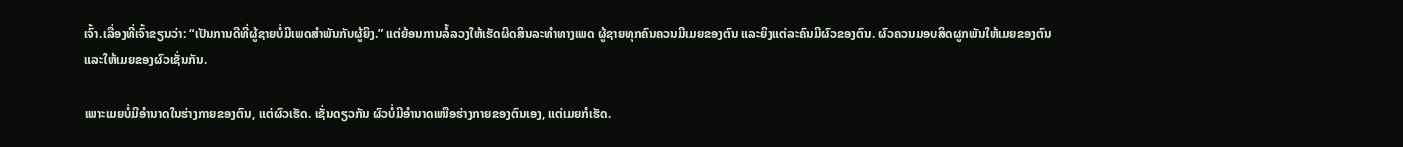ເຈົ້າ.ເລື່ອງທີ່ເຈົ້າຂຽນວ່າ: “ເປັນການດີທີ່ຜູ້ຊາຍບໍ່ມີເພດສຳພັນກັບຜູ້ຍິງ.” ແຕ່ຍ້ອນການລໍ້ລວງໃຫ້ເຮັດຜິດສິນລະທຳທາງເພດ ຜູ້ຊາຍທຸກຄົນຄວນມີເມຍຂອງຕົນ ແລະຍິງແຕ່ລະຄົນມີຜົວຂອງຕົນ. ຜົວຄວນມອບສິດຜູກພັນໃຫ້ເມຍຂອງຕົນ ແລະໃຫ້ເມຍຂອງຜົວເຊັ່ນກັນ.

ເພາະເມຍບໍ່ມີອຳນາດໃນຮ່າງກາຍຂອງຕົນ, ແຕ່ຜົວເຮັດ. ເຊັ່ນດຽວກັນ ຜົວບໍ່ມີອຳນາດເໜືອຮ່າງກາຍຂອງຕົນເອງ, ແຕ່ເມຍກໍເຮັດ.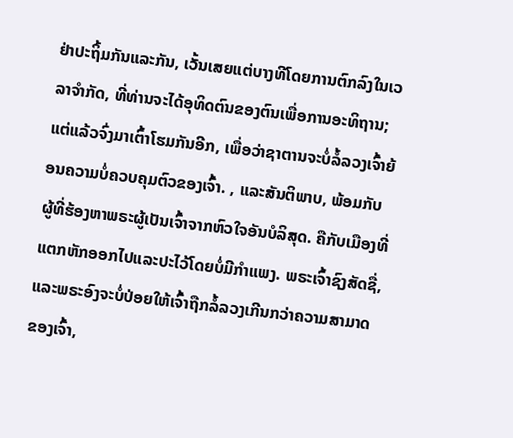ຢ່າປະຖິ້ມກັນແລະກັນ, ເວັ້ນເສຍແຕ່ບາງທີໂດຍການຕົກລົງໃນເວລາຈໍາກັດ, ທີ່ທ່ານຈະໄດ້ອຸທິດຕົນຂອງຕົນເພື່ອການອະທິຖານ; ແຕ່ແລ້ວຈົ່ງມາເຕົ້າໂຮມກັນອີກ, ເພື່ອວ່າຊາຕານຈະບໍ່ລໍ້ລວງເຈົ້າຍ້ອນຄວາມບໍ່ຄວບຄຸມຕົວຂອງເຈົ້າ. , ແລະສັນຕິພາບ, ພ້ອມກັບຜູ້ທີ່ຮ້ອງຫາພຣະຜູ້ເປັນເຈົ້າຈາກຫົວໃຈອັນບໍລິສຸດ. ຄືກັບເມືອງທີ່ແຕກຫັກອອກໄປແລະປະໄວ້ໂດຍບໍ່ມີກຳແພງ. ພຣະເຈົ້າຊົງສັດຊື່, ແລະພຣະອົງຈະບໍ່ປ່ອຍໃຫ້ເຈົ້າຖືກລໍ້ລວງເກີນກວ່າຄວາມສາມາດຂອງເຈົ້າ,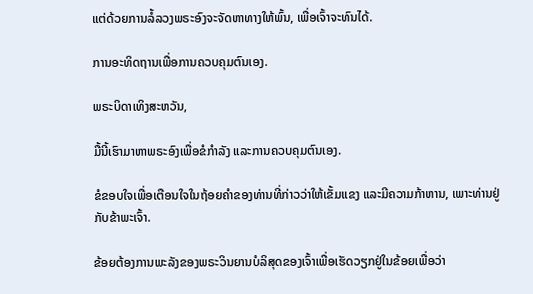ແຕ່ດ້ວຍການລໍ້ລວງພຣະອົງຈະຈັດຫາທາງໃຫ້ພົ້ນ, ເພື່ອເຈົ້າຈະທົນໄດ້.

ການອະທິດຖານເພື່ອການຄວບຄຸມຕົນເອງ.

ພຣະບິດາເທິງສະຫວັນ,

ມື້ນີ້ເຮົາມາຫາພຣະອົງເພື່ອຂໍກຳລັງ ແລະການຄວບຄຸມຕົນເອງ.

ຂໍຂອບໃຈເພື່ອເຕືອນໃຈໃນຖ້ອຍຄຳຂອງທ່ານທີ່ກ່າວວ່າໃຫ້ເຂັ້ມແຂງ ແລະມີຄວາມກ້າຫານ, ເພາະທ່ານຢູ່ກັບຂ້າພະເຈົ້າ.

ຂ້ອຍຕ້ອງການພະລັງຂອງພຣະວິນຍານບໍລິສຸດຂອງເຈົ້າເພື່ອເຮັດວຽກຢູ່ໃນຂ້ອຍເພື່ອວ່າ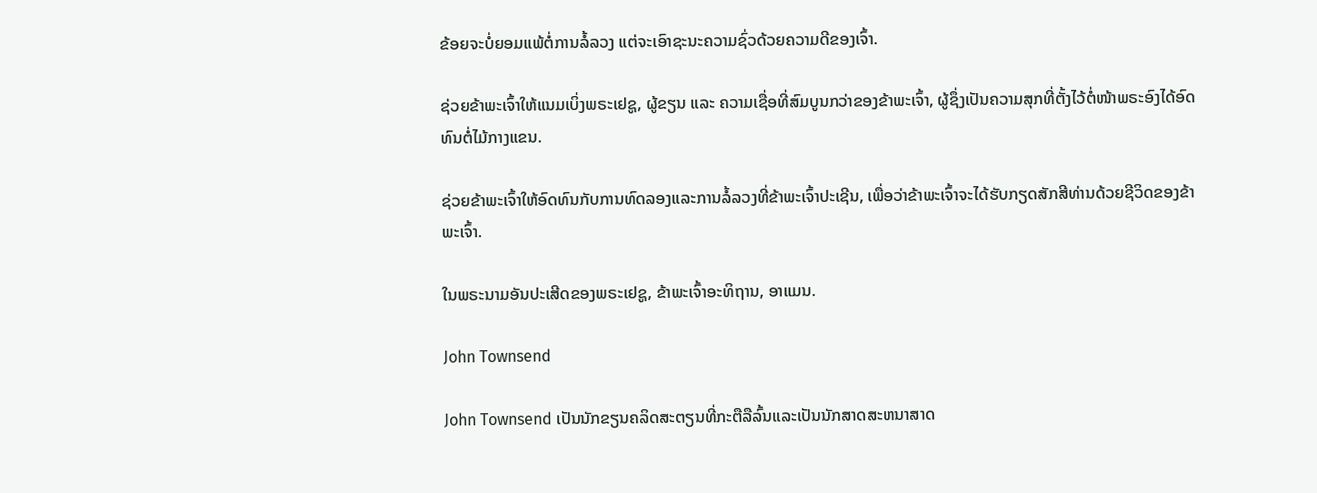ຂ້ອຍຈະບໍ່ຍອມແພ້ຕໍ່ການລໍ້ລວງ ແຕ່ຈະເອົາຊະນະຄວາມຊົ່ວດ້ວຍຄວາມດີຂອງເຈົ້າ.

ຊ່ວຍຂ້າພະເຈົ້າໃຫ້ແນມເບິ່ງພຣະເຢຊູ, ຜູ້ຂຽນ ແລະ ຄວາມເຊື່ອທີ່ສົມບູນກວ່າຂອງຂ້າພະເຈົ້າ, ຜູ້ຊຶ່ງເປັນຄວາມສຸກທີ່ຕັ້ງໄວ້ຕໍ່ໜ້າພຣະອົງໄດ້ອົດທົນຕໍ່ໄມ້ກາງແຂນ.

ຊ່ວຍຂ້າພະເຈົ້າໃຫ້ອົດທົນກັບການທົດລອງແລະການລໍ້ລວງທີ່ຂ້າພະເຈົ້າປະເຊີນ, ເພື່ອວ່າຂ້າພະເຈົ້າຈະໄດ້ຮັບກຽດສັກສີທ່ານດ້ວຍຊີວິດຂອງຂ້າພະເຈົ້າ.

ໃນພຣະນາມອັນປະເສີດຂອງພຣະເຢຊູ, ຂ້າພະເຈົ້າອະທິຖານ, ອາແມນ.

John Townsend

John Townsend ເປັນນັກຂຽນຄລິດສະຕຽນທີ່ກະຕືລືລົ້ນແລະເປັນນັກສາດສະຫນາສາດ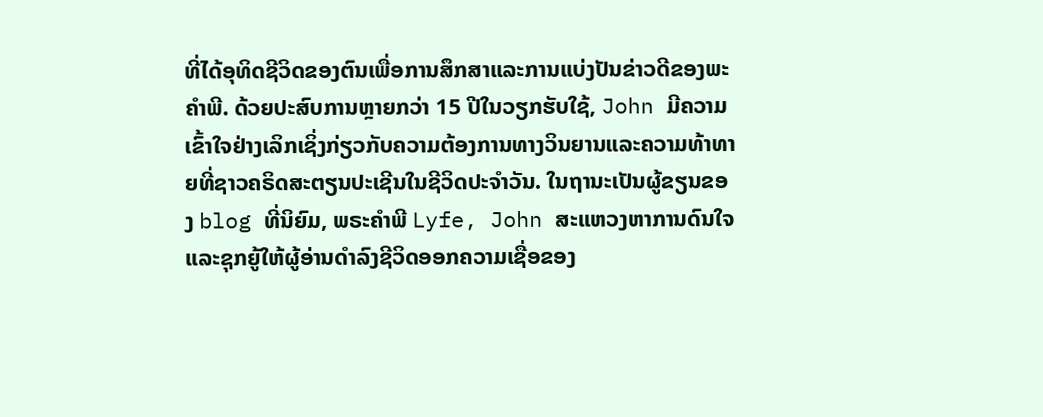ທີ່ໄດ້ອຸທິດຊີວິດຂອງຕົນເພື່ອການສຶກສາແລະການແບ່ງປັນຂ່າວດີຂອງພະຄໍາພີ. ດ້ວຍປະສົບການຫຼາຍກວ່າ 15 ປີໃນວຽກຮັບໃຊ້, John ມີຄວາມເຂົ້າໃຈຢ່າງເລິກເຊິ່ງກ່ຽວກັບຄວາມຕ້ອງການທາງວິນຍານແລະຄວາມທ້າທາຍທີ່ຊາວຄຣິດສະຕຽນປະເຊີນໃນຊີວິດປະຈໍາວັນ. ໃນຖານະເປັນຜູ້ຂຽນຂອງ blog ທີ່ນິຍົມ, ພຣະຄໍາພີ Lyfe, John ສະແຫວງຫາການດົນໃຈແລະຊຸກຍູ້ໃຫ້ຜູ້ອ່ານດໍາລົງຊີວິດອອກຄວາມເຊື່ອຂອງ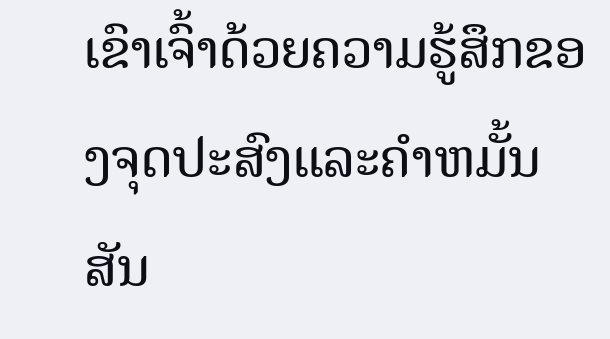ເຂົາເຈົ້າດ້ວຍຄວາມຮູ້ສຶກຂອງຈຸດປະສົງແລະຄໍາຫມັ້ນສັນ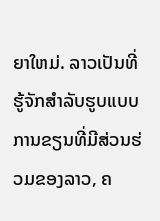ຍາໃຫມ່. ລາວເປັນທີ່ຮູ້ຈັກສໍາລັບຮູບແບບການຂຽນທີ່ມີສ່ວນຮ່ວມຂອງລາວ, ຄ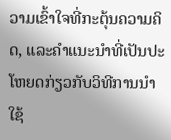ວາມເຂົ້າໃຈທີ່ກະຕຸ້ນຄວາມຄິດ, ແລະຄໍາແນະນໍາທີ່ເປັນປະໂຫຍດກ່ຽວກັບວິທີການນໍາໃຊ້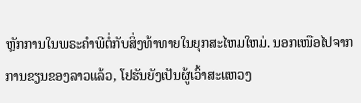ຫຼັກການໃນພຣະຄໍາພີຕໍ່ກັບສິ່ງທ້າທາຍໃນຍຸກສະໄຫມໃຫມ່. ນອກເໜືອໄປຈາກການຂຽນຂອງລາວແລ້ວ, ໂຢຮັນຍັງເປັນຜູ້ເວົ້າສະແຫວງ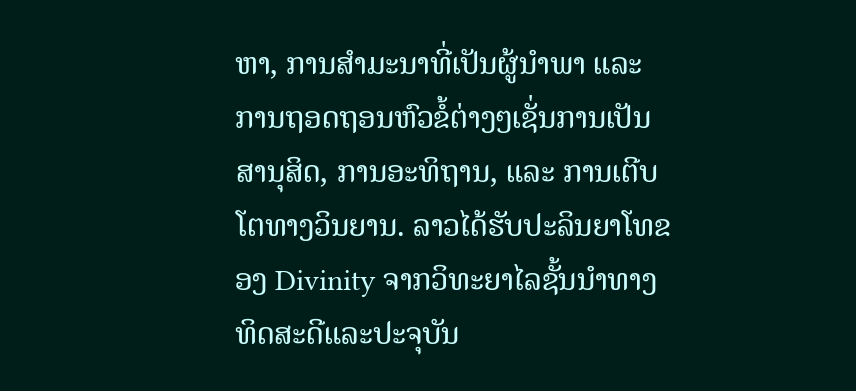ຫາ, ການສຳມະນາທີ່ເປັນຜູ້ນຳພາ ແລະ ການຖອດຖອນຫົວຂໍ້ຕ່າງໆເຊັ່ນການເປັນສານຸສິດ, ການອະທິຖານ, ແລະ ການເຕີບໂຕທາງວິນຍານ. ລາວໄດ້ຮັບປະລິນຍາໂທຂອງ Divinity ຈາກວິທະຍາໄລຊັ້ນນໍາທາງທິດສະດີແລະປະຈຸບັນ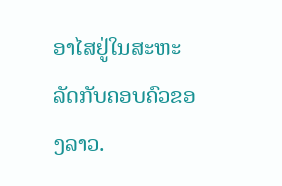ອາໄສຢູ່ໃນສະຫະລັດກັບຄອບຄົວຂອງລາວ.